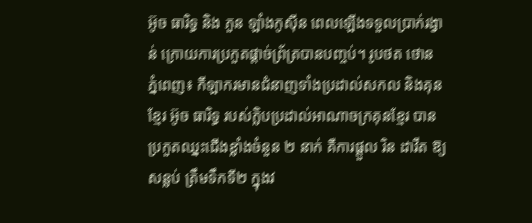អ៊ូច ធារិទ្ធ និង ភួន ឡាំងកូស៊ីន ពេលឡើងទទួលប្រាក់រង្វាន់ ក្រោយការប្រកួតផ្តាច់ព្រ័ត្របានបញ្ចប់។ រូបថត ថោន
ភ្នំពេញ៖ កីឡាករមានជំនាញទាំងប្រដាល់សកល និងគុនខ្មែរ អ៊ូច ធារិទ្ធ របស់ក្លិបប្រដាល់អាណាចក្រគុនខ្មែរ បានប្រកួតឈ្នះជើងខ្លាំងចំនួន ២ នាក់ គឺការផ្តួល រិន ដាវីត ឱ្យសន្លប់ ត្រឹមទឹកទី២ ក្នុងវ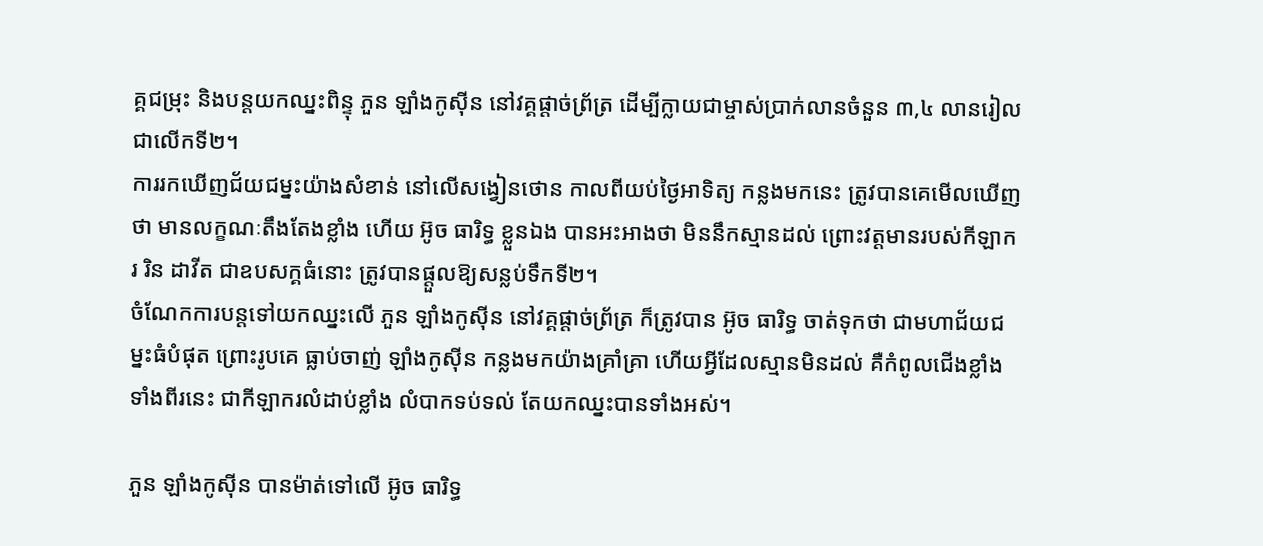គ្គជម្រុះ និងបន្តយកឈ្នះពិន្ទុ ភួន ឡាំងកូស៊ីន នៅវគ្គផ្តាច់ព្រ័ត្រ ដើម្បីក្លាយជាម្ចាស់ប្រាក់លានចំនួន ៣,៤ លានរៀលជាលើកទី២។
ការរកឃើញជ័យជម្នះយ៉ាងសំខាន់ នៅលើសង្វៀនថោន កាលពីយប់ថ្ងៃអាទិត្យ កន្លងមកនេះ ត្រូវបានគេមើលឃើញថា មានលក្ខណៈតឹងតែងខ្លាំង ហើយ អ៊ូច ធារិទ្ធ ខ្លួនឯង បានអះអាងថា មិននឹកស្មានដល់ ព្រោះវត្តមានរបស់កីឡាករ រិន ដាវីត ជាឧបសក្គធំនោះ ត្រូវបានផ្តួលឱ្យសន្លប់ទឹកទី២។
ចំណែកការបន្តទៅយកឈ្នះលើ ភួន ឡាំងកូស៊ីន នៅវគ្គផ្តាច់ព្រ័ត្រ ក៏ត្រូវបាន អ៊ូច ធារិទ្ធ ចាត់ទុកថា ជាមហាជ័យជម្នះធំបំផុត ព្រោះរូបគេ ធ្លាប់ចាញ់ ឡាំងកូស៊ីន កន្លងមកយ៉ាងគ្រាំគ្រា ហើយអ្វីដែលស្មានមិនដល់ គឺកំពូលជើងខ្លាំងទាំងពីរនេះ ជាកីឡាករលំដាប់ខ្លាំង លំបាកទប់ទល់ តែយកឈ្នះបានទាំងអស់។

ភួន ឡាំងកូស៊ីន បានម៉ាត់ទៅលើ អ៊ូច ធារិទ្ធ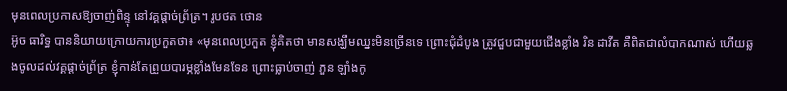មុនពេលប្រកាសឱ្យចាញ់ពិន្ទុ នៅវគ្គផ្តាច់ព្រ័ត្រ។ រូបថត ថោន
អ៊ូច ធារិទ្ធ បាននិយាយក្រោយការប្រកួតថា៖ «មុនពេលប្រកួត ខ្ញុំគិតថា មានសង្ឃឹមឈ្នះមិនច្រើនទេ ព្រោះជុំដំបូង ត្រូវជួបជាមួយជើងខ្លាំង រិន ដាវីត គឺពិតជាលំបាកណាស់ ហើយឆ្លងចូលដល់វគ្គផ្តាច់ព្រ័ត្រ ខ្ញុំកាន់តែព្រួយបារម្ភខ្លាំងមែនទែន ព្រោះធ្លាប់ចាញ់ ភួន ឡាំងកូ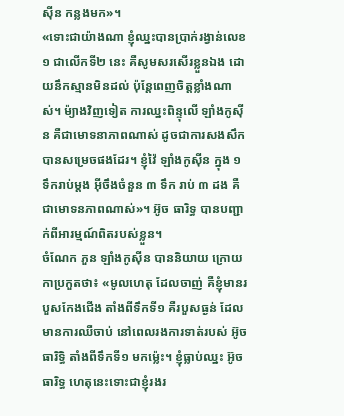ស៊ីន កន្លងមក»។
«ទោះជាយ៉ាងណា ខ្ញុំឈ្នះបានប្រាក់រង្វាន់លេខ ១ ជាលើកទី២ នេះ គឺសូមសរសើរខ្លួនឯង ដោយនឹកស្មានមិនដល់ ប៉ុន្តែពេញចិត្តខ្លាំងណាស់។ ម៉្យាងវិញទៀត ការឈ្នះពិន្ទុលើ ឡាំងកូស៊ីន គឺជាមោទនាភាពណាស់ ដូចជាការសងសឹក បានសម្រេចផងដែរ។ ខ្ញុំវ៉ៃ ឡាំងកូស៊ីន ក្នុង ១ ទឹករាប់ម្តង អ៊ីចឹងចំនួន ៣ ទឹក រាប់ ៣ ដង គឺជាមោទនភាពណាស់»។ អ៊ូច ធារិទ្ធ បានបញ្ជាក់ពីអារម្មណ៍ពិតរបស់ខ្លួន។
ចំណែក ភួន ឡាំងកូស៊ីន បាននិយាយ ក្រោយកាប្រកួតថា៖ «មូលហេតុ ដែលចាញ់ គឺខ្ញុំមានរបួសកែងជើង តាំងពីទឹកទី១ គឺរបួសធ្ងន់ ដែលមានការឈឺចាប់ នៅពេលរងការទាត់របស់ អ៊ូច ធារិទ្ធិ តាំងពីទឹកទី១ មកម៉្លេះ។ ខ្ញុំធ្លាប់ឈ្នះ អ៊ូច ធារិទ្ធ ហេតុនេះទោះជាខ្ញុំរងរ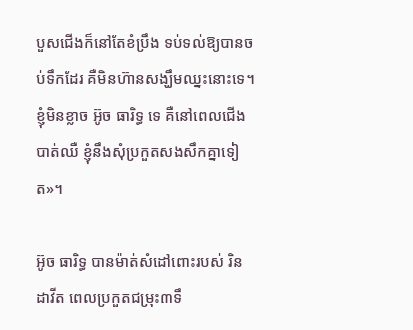បួសជើងក៏នៅតែខំប្រឹង ទប់ទល់ឱ្យបានចប់ទឹកដែរ គឺមិនហ៊ានសង្ឃឹមឈ្នះនោះទេ។ ខ្ញុំមិនខ្លាច អ៊ូច ធារិទ្ធ ទេ គឺនៅពេលជើងបាត់ឈឺ ខ្ញុំនឹងសុំប្រកួតសងសឹកគ្នាទៀត»។

អ៊ូច ធារិទ្ធ បានម៉ាត់សំដៅពោះរបស់ រិន ដាវីត ពេលប្រកួតជម្រុះ៣ទឹ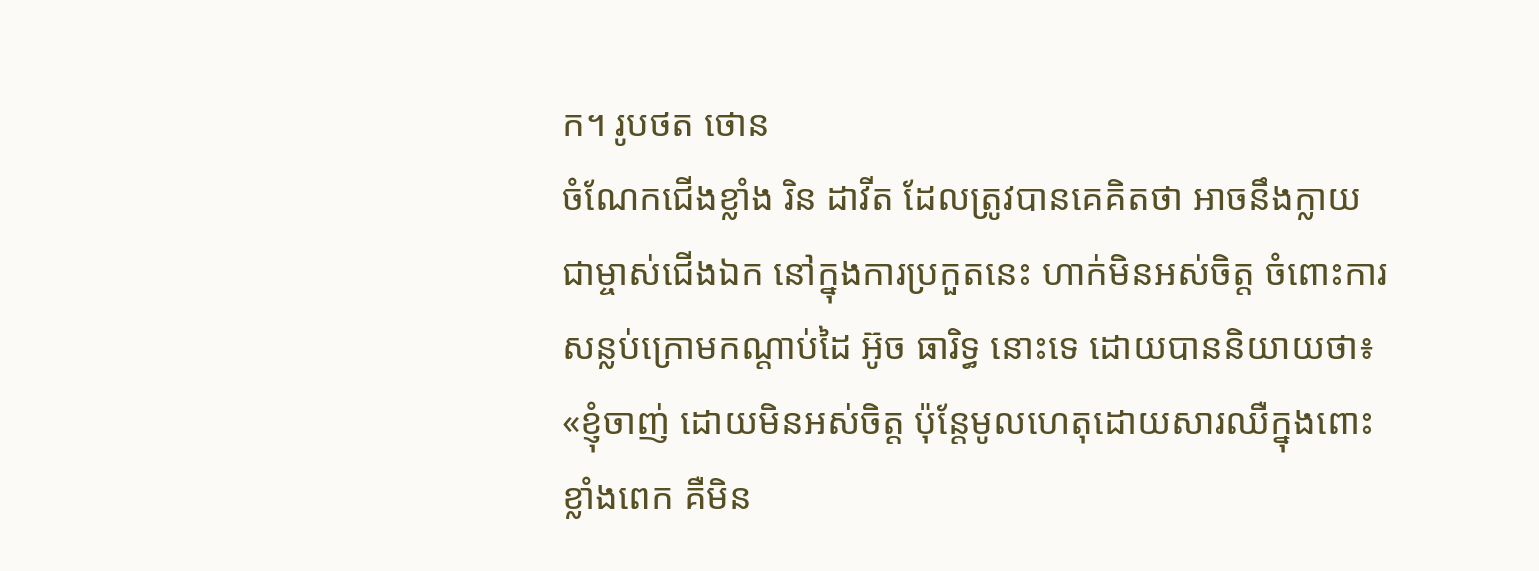ក។ រូបថត ថោន
ចំណែកជើងខ្លាំង រិន ដាវីត ដែលត្រូវបានគេគិតថា អាចនឹងក្លាយជាម្ចាស់ជើងឯក នៅក្នុងការប្រកួតនេះ ហាក់មិនអស់ចិត្ត ចំពោះការសន្លប់ក្រោមកណ្តាប់ដៃ អ៊ូច ធារិទ្ធ នោះទេ ដោយបាននិយាយថា៖ «ខ្ញុំចាញ់ ដោយមិនអស់ចិត្ត ប៉ុន្តែមូលហេតុដោយសារឈឺក្នុងពោះខ្លាំងពេក គឺមិន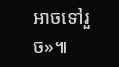អាចទៅរួច»៕